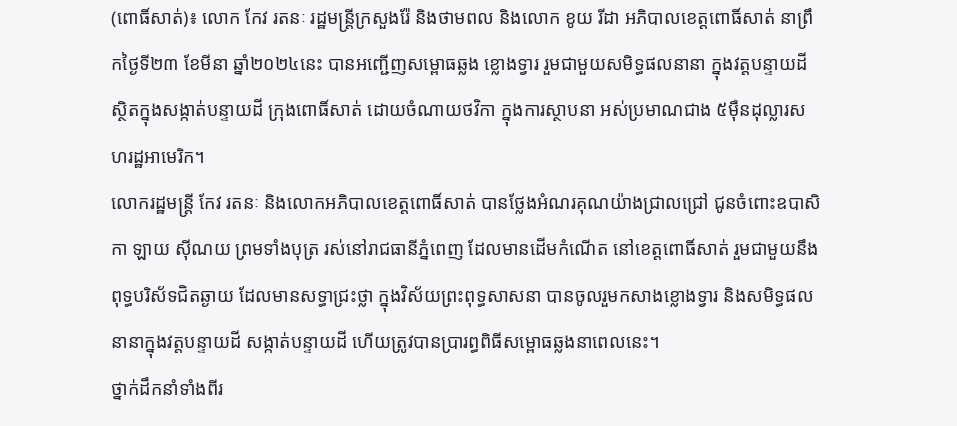(ពោធិ៍សាត់)៖ លោក កែវ រតនៈ រដ្ឋមន្ត្រីក្រសួងរ៉ែ និងថាមពល និងលោក ខូយ រីដា អភិបាលខេត្តពោធិ៍សាត់ នាព្រឹកថ្ងៃទី២៣ ខែមីនា ឆ្នាំ២០២៤នេះ បានអញ្ជើញសម្ពោធឆ្លង ខ្លោងទ្វារ រួមជាមួយសមិទ្ធផលនានា ក្នុងវត្តបន្ទាយដី ស្ថិតក្នុងសង្កាត់បន្ទាយដី ក្រុងពោធិ៍សាត់ ដោយចំណាយថវិកា ក្នុងការស្ថាបនា អស់ប្រមាណជាង ៥ម៉ឺនដុល្លារសហរដ្ឋអាមេរិក។
លោករដ្ឋមន្ត្រី កែវ រតនៈ និងលោកអភិបាលខេត្តពោធិ៍សាត់ បានថ្លែងអំណរគុណយ៉ាងជ្រាលជ្រៅ ជូនចំពោះឧបាសិកា ឡាយ ស៊ីណយ ព្រមទាំងបុត្រ រស់នៅរាជធានីភ្នំពេញ ដែលមានដើមកំណើត នៅខេត្តពោធិ៍សាត់ រួមជាមួយនឹងពុទ្ធបរិស័ទជិតឆ្ងាយ ដែលមានសទ្ធាជ្រះថ្លា ក្នុងវិស័យព្រះពុទ្ធសាសនា បានចូលរួមកសាងខ្លោងទ្វារ និងសមិទ្ធផលនានាក្នុងវត្តបន្ទាយដី សង្កាត់បន្ទាយដី ហើយត្រូវបានប្រារព្ធពិធីសម្ពោធឆ្លងនាពេលនេះ។
ថ្នាក់ដឹកនាំទាំងពីរ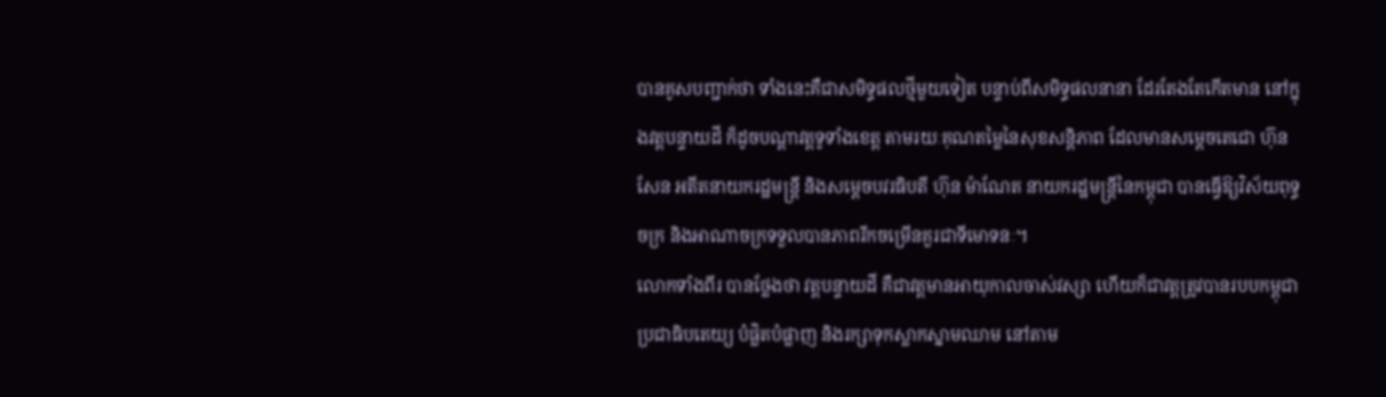បានគូសបញ្ជាក់ថា ទាំងនេះគឺជាសមិទ្ធផលថ្មីមួយទៀត បន្ទាប់ពីសមិទ្ធផលនានា ដែរតែងតែកើតមាន នៅក្នុងវត្តបន្ទាយដី ក៏ដូចបណ្តាវត្តទូទាំងខេត្ត តាមរយៈគុណតម្លៃនៃសុខសន្តិភាព ដែលមានសម្តេចតេជោ ហ៊ុន សែន អតីតនាយករដ្ឋមន្ត្រី និងសម្តេចបវរធិបតី ហ៊ុន ម៉ាណែត នាយករដ្ឋមន្ត្រីនៃកម្ពុជា បានធ្វើឱ្យវិស័យពុទ្ធចក្រ និងអាណាចក្រទទួលបានភាពរីកចម្រើនគួរជាទីមោទនៈ។
លោកទាំងពីរ បានថ្លែងថា វត្តបន្ទាយដី គឺជាវត្តមានអាយុកាលចាស់វស្សា ហើយក៏ជាវត្តត្រូវបានរបបកម្ពុជាប្រជាធិបតេយ្យ បំផ្លិតបំផ្លាញ និងរក្សាទុកស្លាកស្នាមឈាម នៅតាម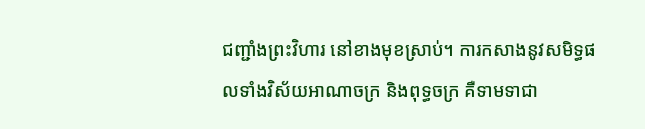ជញ្ជាំងព្រះវិហារ នៅខាងមុខស្រាប់។ ការកសាងនូវសមិទ្ធផលទាំងវិស័យអាណាចក្រ និងពុទ្ធចក្រ គឺទាមទាជា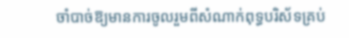ចាំបាច់ឱ្យមានការចូលរួមពីសំណាក់ពុទ្ធបរិស័ទគ្រប់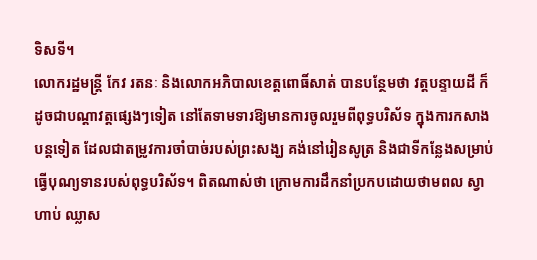ទិសទី។
លោករដ្ឋមន្ត្រី កែវ រតនៈ និងលោកអភិបាលខេត្តពោធិ៍សាត់ បានបន្ថែមថា វត្តបន្ទាយដី ក៏ដូចជាបណ្តាវត្តផ្សេងៗទៀត នៅតែទាមទារឱ្យមានការចូលរួមពីពុទ្ធបរិស័ទ ក្នុងការកសាងបន្តទៀត ដែលជាតម្រូវការចាំបាច់របស់ព្រះសង្ឃ គង់នៅរៀនសូត្រ និងជាទីកន្លែងសម្រាប់ធ្វើបុណ្យទានរបស់ពុទ្ធបរិស័ទ។ ពិតណាស់ថា ក្រោមការដឹកនាំប្រកបដោយថាមពល ស្វាហាប់ ឈ្លាស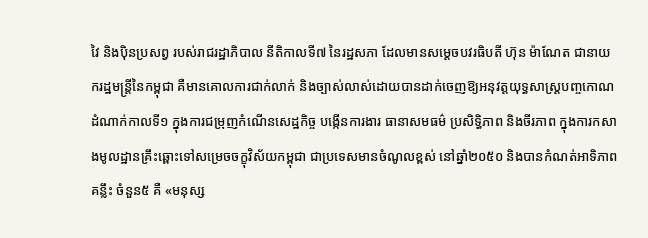វៃ និងប៉ិនប្រសព្វ របស់រាជរដ្ឋាភិបាល នីតិកាលទី៧ នៃរដ្ឋសភា ដែលមានសម្តេចបវរធិបតី ហ៊ុន ម៉ាណែត ជានាយករដ្ឋមន្ត្រីនៃកម្ពុជា គឺមានគោលការជាក់លាក់ និងច្បាស់លាស់ដោយបានដាក់ចេញឱ្យអនុវត្តយុទ្ធសាស្រ្តបញ្ចកោណ ដំណាក់កាលទី១ ក្នុងការជម្រុញកំណើនសេដ្ឋកិច្ច បង្កើនការងារ ធានាសមធម៌ ប្រសិទ្ធិភាព និងចីរភាព ក្នុងការកសាងមូលដ្ឋានគ្រឹះឆ្ពោះទៅសម្រេចចក្ខុវិស័យកម្ពុជា ជាប្រទេសមានចំណូលខ្ពស់ នៅឆ្នាំ២០៥០ និងបានកំណត់អាទិភាពគន្លឹះ ចំនួន៥ គឺ «មនុស្ស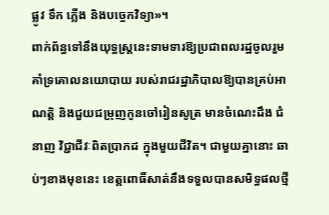ផ្លូវ ទឹក ភ្លើង និងបច្ចេកវិទ្យា»។
ពាក់ព័ន្ធទៅនឹងយុទ្ធស្ត្រនេះទាមទារឱ្យប្រជាពលរដ្ឋចូលរួមគាំទ្រគោលនយោបាយ របស់រាជរដ្ឋាភិបាលឱ្យបានគ្រប់អាណត្តិ និងជួយជម្រុញកូនចៅរៀនសូត្រ មានចំណេះដឹង ជំនាញ វិជ្ជាជីវៈពិតប្រាកដ ក្នុងមួយជីវិត។ ជាមួយគ្នានោះ ឆាប់ៗខាងមុខនេះ ខេត្តពោធិ៍សាត់នឹងទទួលបានសមិទ្ធផលថ្មី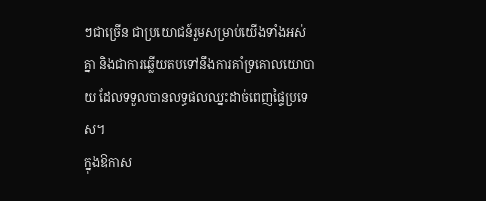ៗជាច្រើន ជាប្រយោជន៍រួមសម្រាប់យើងទាំងអស់គ្នា និងជាការឆ្លើយតបទៅនឹងការគាំទ្រគោលយោបាយ ដែលទទួលបានលទ្ធផលឈ្នះដាច់ពេញផ្ទៃប្រទេស។
ក្នុងឱកាស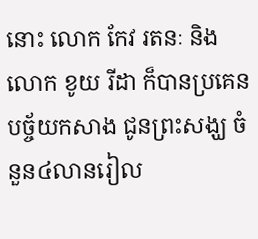នោះ លោក កែវ រតនៈ និងលោក ខូយ រីដា ក៏បានប្រគេនបច្ច័យកសាង ជូនព្រះសង្ឃ ចំនួន៤លានរៀល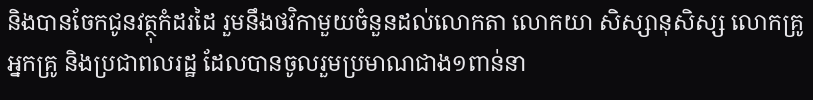និងបានចែកជូនវត្ថុកំដរដៃ រួមនឹងថវិកាមួយចំនួនដល់លោកតា លោកយា សិស្សានុសិស្ស លោកគ្រូ អ្នកគ្រូ និងប្រជាពលរដ្ឋ ដែលបានចូលរួមប្រមាណជាង១ពាន់នា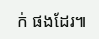ក់ ផងដែរ៕